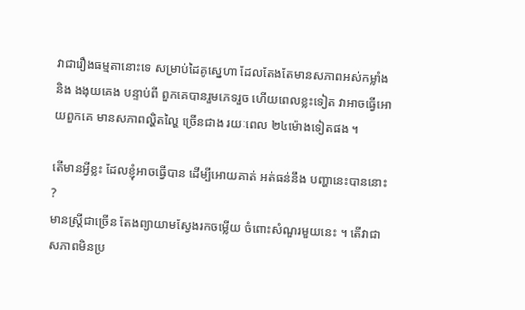វាជារឿងធម្មតានោះទេ សម្រាប់ដៃគូស្នេហា ដែលតែងតែមានសភាពអស់កម្លាំង និង ងងុយគេង បន្ទាប់ពី ពួកគេបានរួមភេទរួច ហើយពេលខ្លះទៀត វាអាចធ្វើអោយពួកគេ មានសភាពល្ហិតល្ហៃ ច្រើនជាង រយៈពេល ២៤ម៉ោងទៀតផង ។

តើមានអ្វីខ្លះ ដែលខ្ញុំអាចធ្វើបាន ដើម្បីអោយគាត់ អត់ធន់នឹង បញ្ហានេះបាននោះ ?
មានស្ត្រីជាច្រើន តែងព្យាយាមស្វែងរកចម្លើយ ចំពោះសំណួរមួយនេះ ។ តើវាជាសភាពមិនប្រ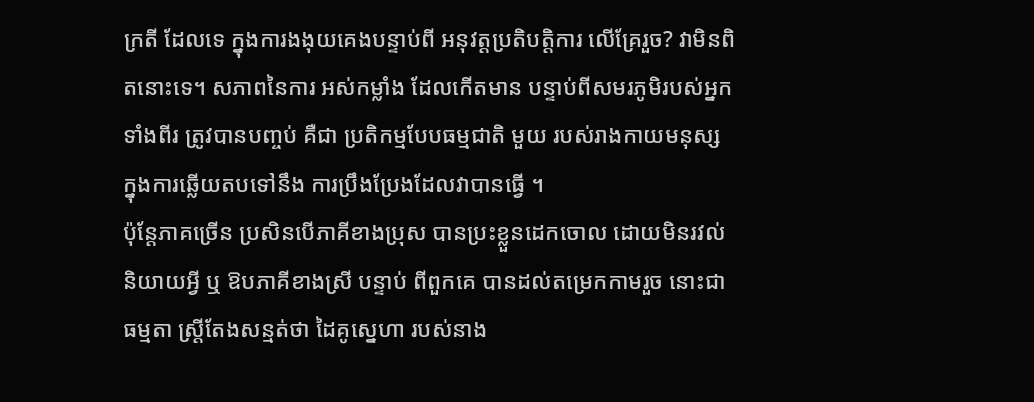ក្រតី ដែលទេ ក្នុងការងងុយគេងបន្ទាប់ពី អនុវត្តប្រតិបត្តិការ លើគ្រែរួច? វាមិនពិតនោះទេ។ សភាពនៃការ អស់កម្លាំង ដែលកើតមាន បន្ទាប់ពីសមរភូមិរបស់អ្នកទាំងពីរ ត្រូវបានបញ្ចប់ គឺជា ប្រតិកម្មបែបធម្មជាតិ មួយ របស់រាងកាយមនុស្ស ក្នុងការឆ្លើយតបទៅនឹង ការប្រឹងប្រែងដែលវាបានធ្វើ ។
ប៉ុន្តែភាគច្រើន ប្រសិនបើភាគីខាងប្រុស បានប្រះខ្លួនដេកចោល ដោយមិនរវល់ និយាយអ្វី ឬ ឱបភាគីខាងស្រី បន្ទាប់ ពីពួកគេ បានដល់តម្រេកកាមរួច នោះជាធម្មតា ស្ត្រីតែងសន្មត់ថា ដៃគូស្នេហា របស់នាង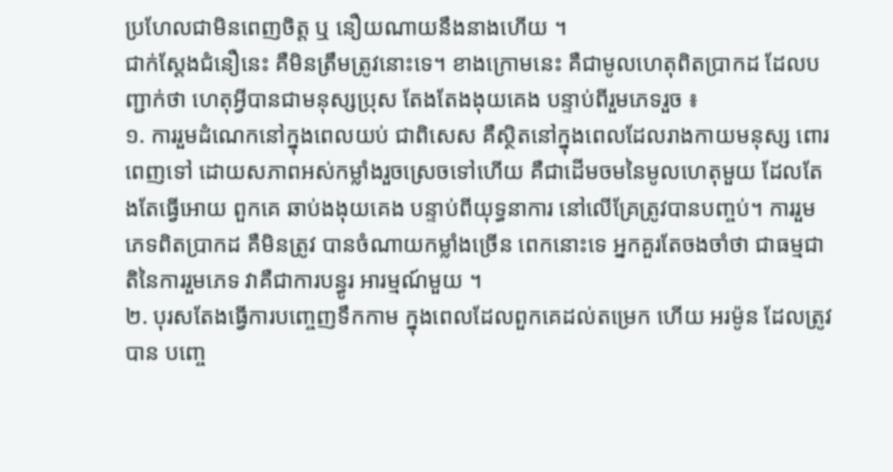ប្រហែលជាមិនពេញចិត្ត ឬ នឿយណាយនឹងនាងហើយ ។
ជាក់ស្តែងជំនឿនេះ គឺមិនត្រឹមត្រូវនោះទេ។ ខាងក្រោមនេះ គឺជាមូលហេតុពិតប្រាកដ ដែលបញ្ជាក់ថា ហេតុអ្វីបានជាមនុស្សប្រុស តែងតែងងុយគេង បន្ទាប់ពីរួមភេទរួច ៖
១. ការរួមដំណេកនៅក្នុងពេលយប់ ជាពិសេស គឺស្ថិតនៅក្នុងពេលដែលរាងកាយមនុស្ស ពោរពេញទៅ ដោយសភាពអស់កម្លាំងរួចស្រេចទៅហើយ គឺជាដើមចមនៃមូលហេតុមួយ ដែលតែងតែធ្វើអោយ ពួកគេ ឆាប់ងងុយគេង បន្ទាប់ពីយុទ្ធនាការ នៅលើគ្រែត្រូវបានបញ្ចប់។ ការរួមភេទពិតប្រាកដ គឺមិនត្រូវ បានចំណាយកម្លាំងច្រើន ពេកនោះទេ អ្នកគួរតែចងចាំថា ជាធម្មជាតិនៃការរួមភេទ វាគឺជាការបន្ធូរ អារម្មណ៍មួយ ។
២. បុរសតែងធ្វើការបញ្ចេញទឹកកាម ក្នុងពេលដែលពួកគេដល់តម្រេក ហើយ អរម៉ូន ដែលត្រូវបាន បញ្ចេ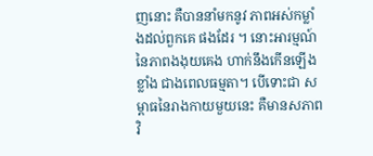ញនោះ គឺបាននាំមកនូវ ភាពអស់កម្លាំងដល់ពួកគេ ផងដែរ ។ នោះអារម្មណ៍នៃភាពងងុយគេង ហាក់នឹងកើនឡើងខ្លាំង ជាងពេលធម្មតា។ បើទោះជា សម្ពាធនៃរាងកាយមួយនេះ គឺមានសភាពវិ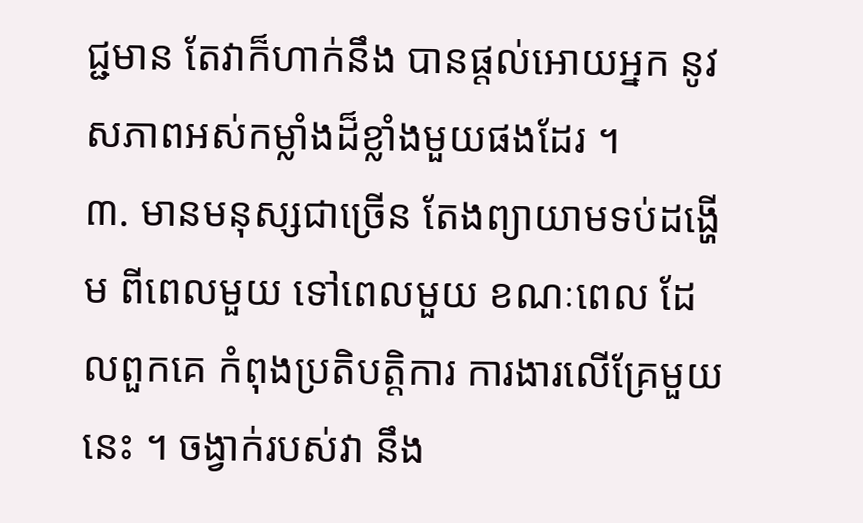ជ្ជមាន តែវាក៏ហាក់នឹង បានផ្តល់អោយអ្នក នូវសភាពអស់កម្លាំងដ៏ខ្លាំងមួយផងដែរ ។
៣. មានមនុស្សជាច្រើន តែងព្យាយាមទប់ដង្ហើម ពីពេលមួយ ទៅពេលមួយ ខណៈពេល ដែលពួកគេ កំពុងប្រតិបត្តិការ ការងារលើគ្រែមួយនេះ ។ ចង្វាក់របស់វា នឹង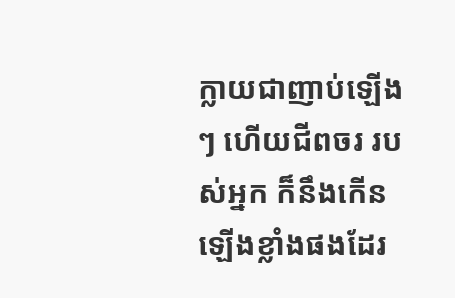ក្លាយជាញាប់ឡើងៗ ហើយជីពចរ របស់អ្នក ក៏នឹងកើនឡើងខ្លាំងផងដែរ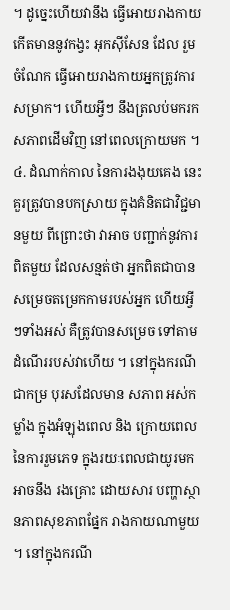។ ដូច្នេះហើយវានឹង ធ្វើអោយរាងកាយ កើតមាននូវកង្វះ អុកស៊ីសែន ដែល រួមចំណែក ធ្វើអោយរាងកាយអ្នកត្រូវការ សម្រាក។ ហើយអ្វីៗ នឹងត្រលប់មករក សភាពដើមវិញ នៅពេលក្រោយមក ។
៤. ដំណាក់កាល នៃការងងុយគេង នេះ គួរត្រូវបានបកស្រាយ ក្នុងគំនិតជាវិជ្ជមានមួយ ពីព្រោះថា វាអាច បញ្ជាក់នូវការពិតមួយ ដែលសន្មត់ថា អ្នកពិតជាបានសម្រេចតម្រេកកាមរបស់អ្នក ហើយអ្វីៗទាំងអស់ គឺត្រូវបានសម្រេច ទៅតាមដំណើររបស់វាហើយ ។ នៅក្នុងករណីជាកម្រ បុរសដែលមាន សភាព អស់កម្លាំង ក្នុងអំឡុងពេល និង ក្រោយពេលនៃការរួមភេទ ក្នុងរយៈពេលជាយូរមក អាចនឹង រងគ្រោះ ដោយសារ បញ្ហាស្ថានភាពសុខភាពផ្នែក រាងកាយណាមួយ ។ នៅក្នុងករណី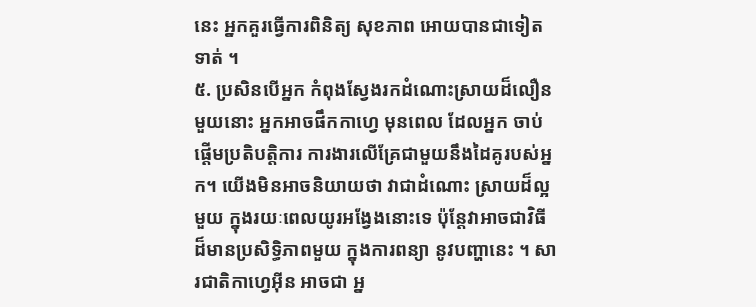នេះ អ្នកគួរធ្វើការពិនិត្យ សុខភាព អោយបានជាទៀតទាត់ ។
៥. ប្រសិនបើអ្នក កំពុងស្វែងរកដំណោះស្រាយដ៏លឿនមួយនោះ អ្នកអាចផឹកកាហ្វេ មុនពេល ដែលអ្នក ចាប់ផ្តើមប្រតិបត្តិការ ការងារលើគ្រែជាមួយនឹងដៃគូរបស់អ្នក។ យើងមិនអាចនិយាយថា វាជាដំណោះ ស្រាយដ៏ល្អមួយ ក្នុងរយៈពេលយូរអង្វែងនោះទេ ប៉ុន្តែវាអាចជាវិធី ដ៏មានប្រសិទ្ធិភាពមួយ ក្នុងការពន្យា នូវបញ្ហានេះ ។ សារជាតិកាហ្វេអ៊ីន អាចជា អ្ន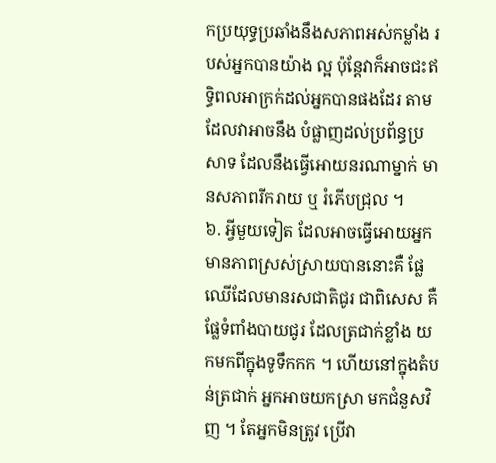កប្រយុទ្ធប្រឆាំងនឹងសភាពអស់កម្លាំង របស់អ្នកបានយ៉ាង ល្អ ប៉ុន្តែវាក៏អាចជះឥទ្ធិពលអាក្រក់ដល់អ្នកបានផងដែរ តាមដែលវាអាចនឹង បំផ្លាញដល់ប្រព័ន្ធប្រសាទ ដែលនឹងធ្វើអោយនរណាម្នាក់ មានសភាពរីករាយ ឬ រំភើបជ្រុល ។
៦. អ្វីមួយទៀត ដែលអាចធ្វើអោយអ្នកមានភាពស្រស់ស្រាយបាននោះគឺ ផ្លែឈើដែលមានរសជាតិជូរ ជាពិសេស គឺផ្លែទំពាំងបាយជូរ ដែលត្រជាក់ខ្លាំង យកមកពីក្នុងទូទឹកកក ។ ហើយនៅក្នុងតំបន់ត្រជាក់ អ្នកអាចយកស្រា មកជំនួសវិញ ។ តែអ្នកមិនត្រូវ ប្រើវា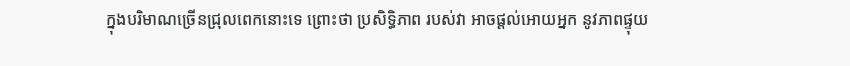ក្នុងបរិមាណច្រើនជ្រុលពេកនោះទេ ព្រោះថា ប្រសិទ្ធិភាព របស់វា អាចផ្តល់អោយអ្នក នូវភាពផ្ទុយ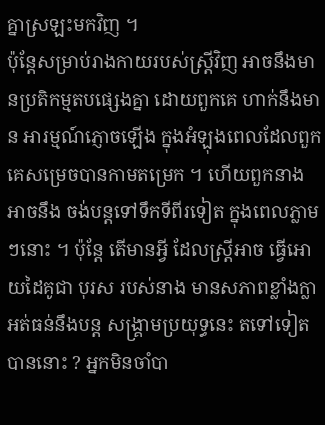គ្នាស្រឡះមកវិញ ។
ប៉ុន្តែសម្រាប់រាងកាយរបស់ស្ត្រីវិញ អាចនឹងមានប្រតិកម្មតបផ្សេងគ្នា ដោយពួកគេ ហាក់នឹងមាន អារម្មណ៍ភ្ញោចឡើង ក្នុងអំឡុងពេលដែលពួកគេសម្រេចបានកាមតម្រេក ។ ហើយពួកនាង អាចនឹង ចង់បន្តទៅទឹកទីពីរទៀត ក្នុងពេលភ្លាមៗនោះ ។ ប៉ុន្តែ តើមានអ្វី ដែលស្ត្រីអាច ធ្វើអោយដៃគូជា បុរស របស់នាង មានសភាពខ្លាំងក្លា អត់ធន់នឹងបន្ត សង្គ្រាមប្រយុទ្ធនេះ តទៅទៀតបាននោះ ? អ្នកមិនចាំបា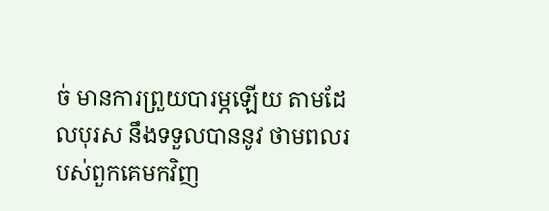ច់ មានការព្រួយបារម្ភឡើយ តាមដែលបុរស នឹងទទួលបាននូវ ថាមពលរបស់ពួកគេមកវិញ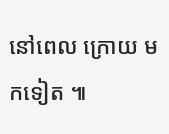នៅពេល ក្រោយ មកទៀត ៕